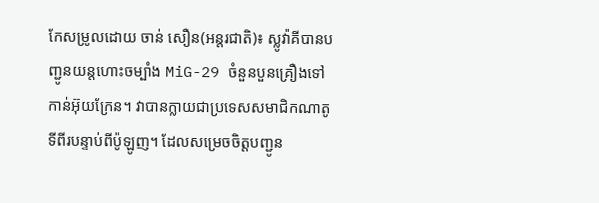កែសម្រូលដោយ ចាន់ សឿន(អន្តរជាតិ)៖ ស្លូវ៉ាគីបានបញ្ជូនយន្តហោះចម្បាំង MiG-29 ចំនួនបួនគ្រឿងទៅកាន់អ៊ុយក្រែន។ វាបានក្លាយជាប្រទេសសមាជិកណាតូទីពីរបន្ទាប់ពីប៉ូឡូញ។ ដែលសម្រេចចិត្តបញ្ជូន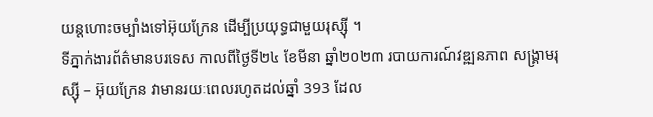យន្តហោះចម្បាំងទៅអ៊ុយក្រែន ដើម្បីប្រយុទ្ធជាមួយរុស្ស៊ី ។
ទីភ្នាក់ងារព័ត៌មានបរទេស កាលពីថ្ងៃទី២៤ ខែមីនា ឆ្នាំ២០២៣ របាយការណ៍វឌ្ឍនភាព សង្គ្រាមរុស្ស៊ី – អ៊ុយក្រែន វាមានរយៈពេលរហូតដល់ឆ្នាំ 393 ដែល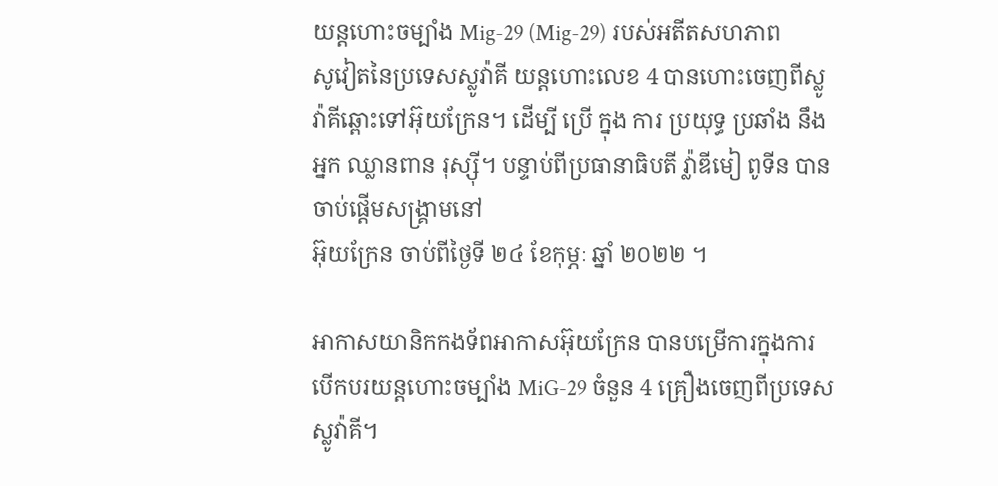យន្តហោះចម្បាំង Mig-29 (Mig-29) របស់អតីតសហភាព
សូវៀតនៃប្រទេសស្លូវ៉ាគី យន្តហោះលេខ 4 បានហោះចេញពីស្លូវ៉ាគីឆ្ពោះទៅអ៊ុយក្រែន។ ដើម្បី ប្រើ ក្នុង ការ ប្រយុទ្ធ ប្រឆាំង នឹង អ្នក ឈ្លានពាន រុស្ស៊ី។ បន្ទាប់ពីប្រធានាធិបតី វ្ល៉ាឌីមៀ ពូទីន បានចាប់ផ្តើមសង្រ្គាមនៅ
អ៊ុយក្រែន ចាប់ពីថ្ងៃទី ២៤ ខែកុម្ភៈ ឆ្នាំ ២០២២ ។

អាកាសយានិកកងទ័ពអាកាសអ៊ុយក្រែន បានបម្រើការក្នុងការបើកបរយន្តហោះចម្បាំង MiG-29 ចំនួន 4 គ្រឿងចេញពីប្រទេសស្លូវ៉ាគី។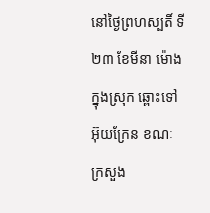នៅថ្ងៃព្រហស្បតិ៍ ទី២៣ ខែមីនា ម៉ោងក្នុងស្រុក ឆ្ពោះទៅអ៊ុយក្រែន ខណៈ
ក្រសួង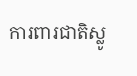ការពារជាតិស្លូ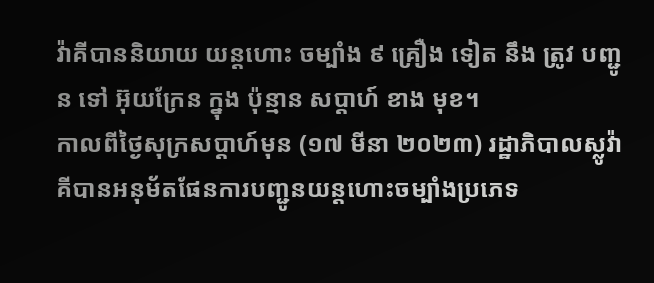វ៉ាគីបាននិយាយ យន្តហោះ ចម្បាំង ៩ គ្រឿង ទៀត នឹង ត្រូវ បញ្ជូន ទៅ អ៊ុយក្រែន ក្នុង ប៉ុន្មាន សប្តាហ៍ ខាង មុខ។
កាលពីថ្ងៃសុក្រសប្តាហ៍មុន (១៧ មីនា ២០២៣) រដ្ឋាភិបាលស្លូវ៉ាគីបានអនុម័តផែនការបញ្ជូនយន្តហោះចម្បាំងប្រភេទ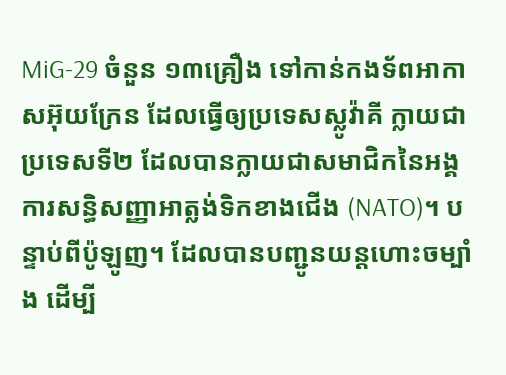MiG-29 ចំនួន ១៣គ្រឿង ទៅកាន់កងទ័ពអាកាសអ៊ុយក្រែន ដែលធ្វើឲ្យប្រទេសស្លូវ៉ាគី ក្លាយជា
ប្រទេសទី២ ដែលបានក្លាយជាសមាជិកនៃអង្គការសន្ធិសញ្ញាអាត្លង់ទិកខាងជើង (NATO)។ បន្ទាប់ពីប៉ូឡូញ។ ដែលបានបញ្ជូនយន្តហោះចម្បាំង ដើម្បី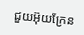ជួយអ៊ុយក្រែន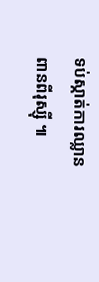ទប់ស្កាត់ការឈ្លានពានពីរុស្ស៊ី ៕